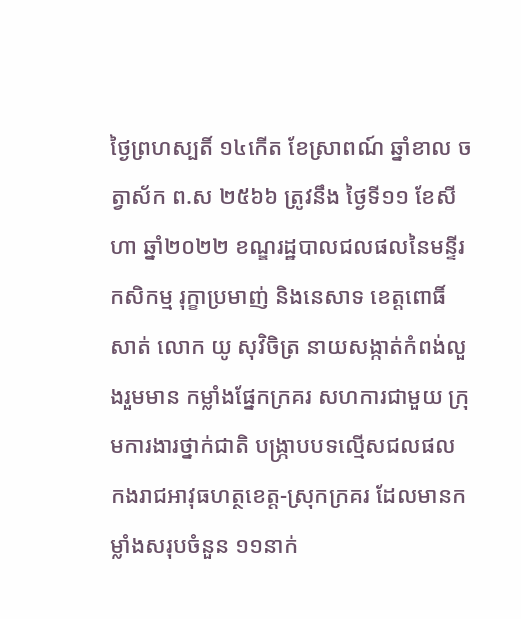ថ្ងៃព្រហស្បតិ៍ ១៤កើត ខែស្រាពណ៍ ឆ្នាំខាល ចត្វាស័ក ព.ស ២៥៦៦ ត្រូវនឹង ថ្ងៃទី១១ ខែសីហា ឆ្នាំ២០២២ ខណ្ឌរដ្ឋបាលជលផលនៃមន្ទីរកសិកម្ម រុក្ខាប្រមាញ់ និងនេសាទ ខេត្តពោធិ៍សាត់ លោក យូ សុវិចិត្រ នាយសង្កាត់កំពង់លួងរួមមាន កម្លាំងផ្នែកក្រគរ សហការជាមួយ ក្រុមការងារថ្នាក់ជាតិ បង្ក្រាបបទល្មើសជលផល កងរាជអាវុធហត្ថខេត្ដ-ស្រុកក្រគរ ដែលមានកម្លាំងសរុបចំនួន ១១នាក់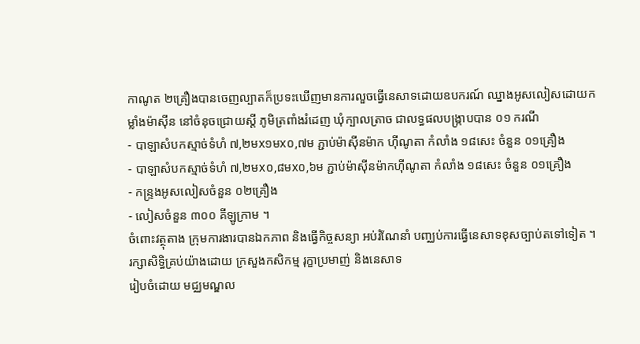កាណូត ២គ្រឿងបានចេញល្បាតក៏ប្រទះឃើញមានការលួចធ្វើនេសាទដោយឧបករណ៍ ឈ្នាងអូសលៀសដោយកម្លាំងម៉ាស៊ីន នៅចំនុចជ្រោយស្ដី ភូមិត្រពាំងរំដេញ ឃុំក្បាលត្រាច ជាលទ្ធផលបង្ក្រាបបាន ០១ ករណី
- បាឡាសំបកស្មាច់ទំហំ ៧,២មx១មx០,៧ម ភ្ជាប់ម៉ាស៊ីនម៉ាក ហ៊ីណូតា កំលាំង ១៨សេះ ចំនួន ០១គ្រឿង
- បាឡាសំបកស្មាច់ទំហំ ៧,២មx០,៨មx០,៦ម ភ្ជាប់ម៉ាស៊ីនម៉ាកហ៊ីណូតា កំលាំង ១៨សេះ ចំនួន ០១គ្រឿង
- កន្ទ្រងអូសលៀសចំនួន ០២គ្រឿង
- លៀសចំនួន ៣០០ គីឡូក្រាម ។
ចំពោះវត្ថុតាង ក្រុមការងារបានឯកភាព និងធ្វើកិច្ចសន្យា អប់រំណែនាំ បញ្ឈប់ការធ្វើនេសាទខុសច្បាប់តទៅទៀត ។
រក្សាសិទិ្ធគ្រប់យ៉ាងដោយ ក្រសួងកសិកម្ម រុក្ខាប្រមាញ់ និងនេសាទ
រៀបចំដោយ មជ្ឈមណ្ឌល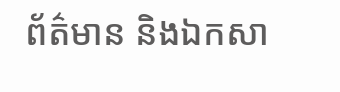ព័ត៌មាន និងឯកសា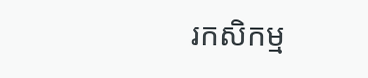រកសិកម្ម